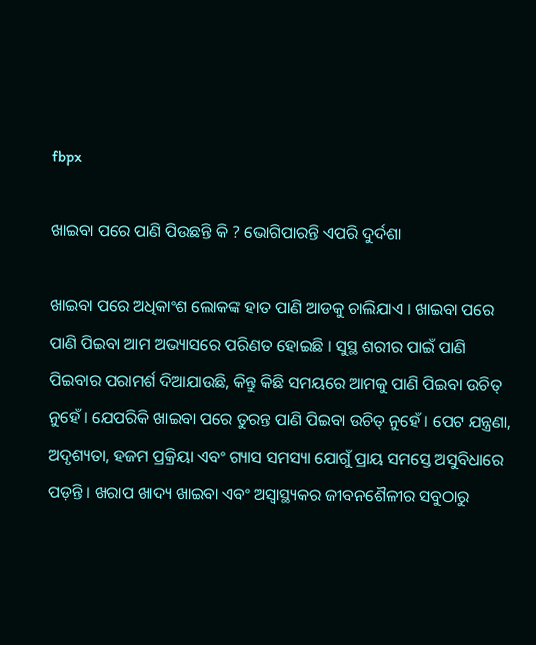fbpx

ଖାଇବା ପରେ ପାଣି ପିଉଛନ୍ତି କି ? ଭୋଗିପାରନ୍ତି ଏପରି ଦୁର୍ଦଶା

ଖାଇବା ପରେ ଅଧିକାଂଶ ଲୋକଙ୍କ ହାତ ପାଣି ଆଡକୁ ଚାଲିଯାଏ । ଖାଇବା ପରେ ପାଣି ପିଇବା ଆମ ଅଭ୍ୟାସରେ ପରିଣତ ହୋଇଛି । ସୁସ୍ଥ ଶରୀର ପାଇଁ ପାଣି ପିଇବାର ପରାମର୍ଶ ଦିଆଯାଉଛି, କିନ୍ତୁ କିଛି ସମୟରେ ଆମକୁ ପାଣି ପିଇବା ଉଚିତ୍ ନୁହେଁ । ଯେପରିକି ଖାଇବା ପରେ ତୁରନ୍ତ ପାଣି ପିଇବା ଉଚିତ୍ ନୁହେଁ । ପେଟ ଯନ୍ତ୍ରଣା, ଅଦୃଶ୍ୟତା, ହଜମ ପ୍ରକ୍ରିୟା ଏବଂ ଗ୍ୟାସ ସମସ୍ୟା ଯୋଗୁଁ ପ୍ରାୟ ସମସ୍ତେ ଅସୁବିଧାରେ ପଡ଼ନ୍ତି । ଖରାପ ଖାଦ୍ୟ ଖାଇବା ଏବଂ ଅସ୍ୱାସ୍ଥ୍ୟକର ଜୀବନଶୈଳୀର ସବୁଠାରୁ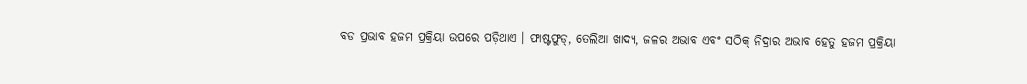ବଡ ପ୍ରଭାବ ହଜମ ପ୍ରକ୍ରିୟା ଉପରେ ପଡ଼ିଥାଏ । ଫାଷ୍ଟଫୁଡ୍, ତେଲିଆ ଖାଦ୍ୟ, ଜଳର ଅଭାବ ଏବଂ ସଠିକ୍ ନିଦ୍ରାର ଅଭାବ ହେତୁ ହଜମ ପ୍ରକ୍ରିୟା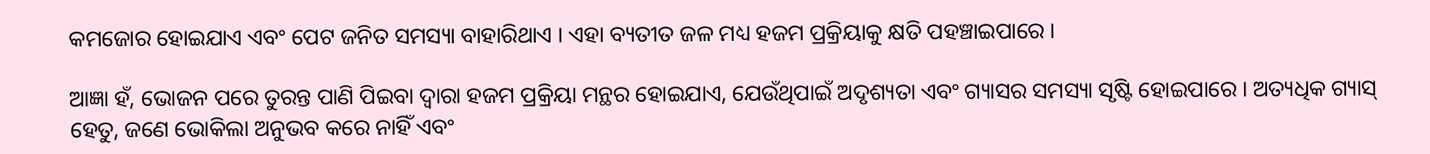କମଜୋର ହୋଇଯାଏ ଏବଂ ପେଟ ଜନିତ ସମସ୍ୟା ବାହାରିଥାଏ । ଏହା ବ୍ୟତୀତ ଜଳ ମଧ୍ୟ ହଜମ ପ୍ରକ୍ରିୟାକୁ କ୍ଷତି ପହଞ୍ଚାଇପାରେ ।

ଆଜ୍ଞା ହଁ, ଭୋଜନ ପରେ ତୁରନ୍ତ ପାଣି ପିଇବା ଦ୍ୱାରା ହଜମ ପ୍ରକ୍ରିୟା ମନ୍ଥର ହୋଇଯାଏ, ଯେଉଁଥିପାଇଁ ଅଦୃଶ୍ୟତା ଏବଂ ଗ୍ୟାସର ସମସ୍ୟା ସୃଷ୍ଟି ହୋଇପାରେ । ଅତ୍ୟଧିକ ଗ୍ୟାସ୍ ହେତୁ, ଜଣେ ଭୋକିଲା ଅନୁଭବ କରେ ନାହିଁ ଏବଂ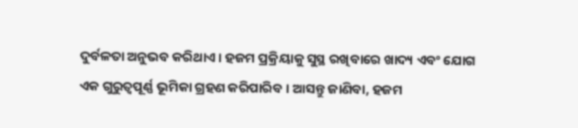ଦୁର୍ବଳତା ଅନୁଭବ କରିଥାଏ । ହଜମ ପ୍ରକ୍ରିୟାକୁ ସୁସ୍ଥ ରଖିବାରେ ଖାଦ୍ୟ ଏବଂ ଯୋଗ ଏକ ଗୁରୁତ୍ୱପୂର୍ଣ୍ଣ ଭୂମିକା ଗ୍ରହଣ କରିପାରିବ । ଆସନ୍ତୁ ଜାଣିବା, ହଜମ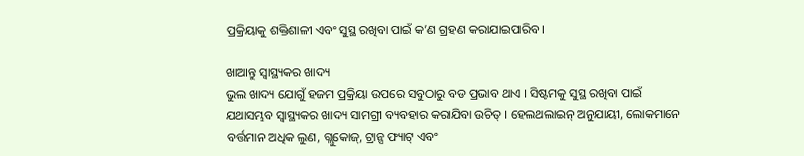ପ୍ରକ୍ରିୟାକୁ ଶକ୍ତିଶାଳୀ ଏବଂ ସୁସ୍ଥ ରଖିବା ପାଇଁ କ’ଣ ଗ୍ରହଣ କରାଯାଇପାରିବ ।

ଖାଆନ୍ତୁ ସ୍ୱାସ୍ଥ୍ୟକର ଖାଦ୍ୟ
ଭୁଲ ଖାଦ୍ୟ ଯୋଗୁଁ ହଜମ ପ୍ରକ୍ରିୟା ଉପରେ ସବୁଠାରୁ ବଡ ପ୍ରଭାବ ଥାଏ । ସିଷ୍ଟମକୁ ସୁସ୍ଥ ରଖିବା ପାଇଁ ଯଥାସମ୍ଭବ ସ୍ୱାସ୍ଥ୍ୟକର ଖାଦ୍ୟ ସାମଗ୍ରୀ ବ୍ୟବହାର କରାଯିବା ଉଚିତ୍ । ହେଲଥଲାଇନ୍ ଅନୁଯାୟୀ, ଲୋକମାନେ ବର୍ତ୍ତମାନ ଅଧିକ ଲୁଣ, ଗ୍ଲୁକୋଜ୍, ଟ୍ରାନ୍ସ ଫ୍ୟାଟ୍ ଏବଂ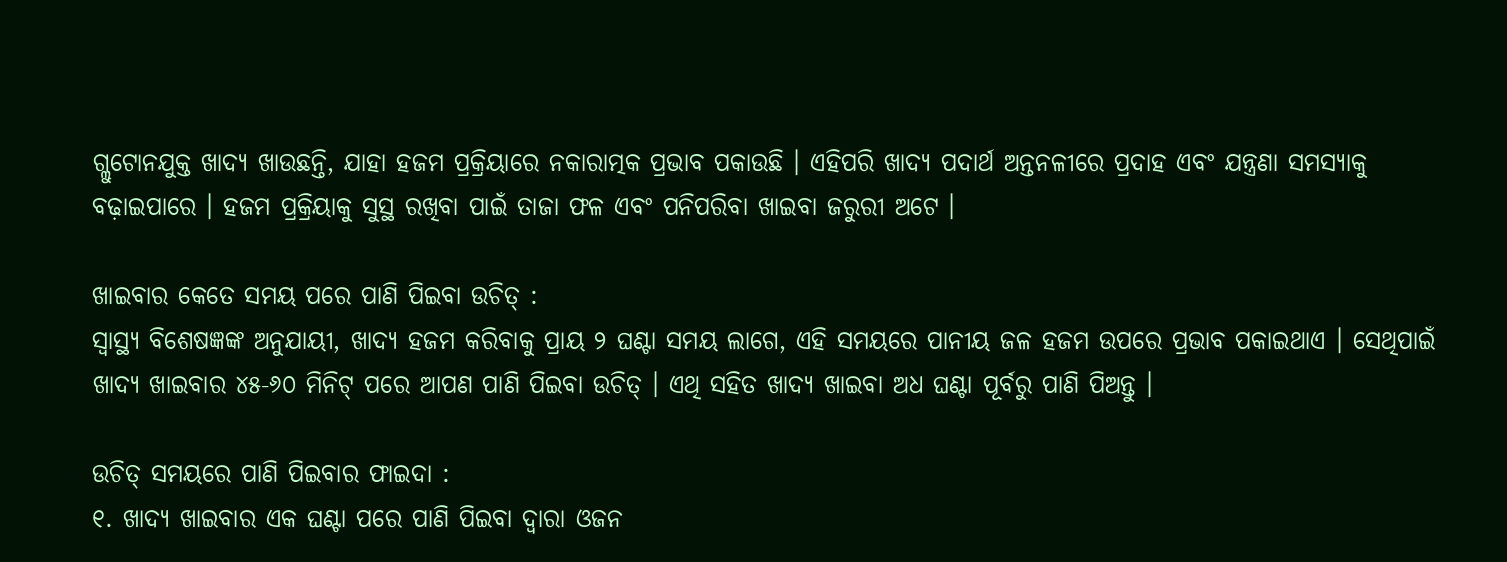ଗ୍ଲୁଟୋନଯୁକ୍ତ ଖାଦ୍ୟ ଖାଉଛନ୍ତି, ଯାହା ହଜମ ପ୍ରକ୍ରିୟାରେ ନକାରାତ୍ମକ ପ୍ରଭାବ ପକାଉଛି । ଏହିପରି ଖାଦ୍ୟ ପଦାର୍ଥ ଅନ୍ତନଳୀରେ ପ୍ରଦାହ ଏବଂ ଯନ୍ତ୍ରଣା ସମସ୍ୟାକୁ ବଢ଼ାଇପାରେ । ହଜମ ପ୍ରକ୍ରିୟାକୁ ସୁସ୍ଥ ରଖିବା ପାଇଁ ତାଜା ଫଳ ଏବଂ ପନିପରିବା ଖାଇବା ଜରୁରୀ ଅଟେ ।

ଖାଇବାର କେତେ ସମୟ ପରେ ପାଣି ପିଇବା ଉଚିତ୍ :
ସ୍ୱାସ୍ଥ୍ୟ ବିଶେଷଜ୍ଞଙ୍କ ଅନୁଯାୟୀ, ଖାଦ୍ୟ ହଜମ କରିବାକୁ ପ୍ରାୟ ୨ ଘଣ୍ଟା ସମୟ ଲାଗେ, ଏହି ସମୟରେ ପାନୀୟ ଜଳ ହଜମ ଉପରେ ପ୍ରଭାବ ପକାଇଥାଏ । ସେଥିପାଇଁ ଖାଦ୍ୟ ଖାଇବାର ୪୫-୬୦ ମିନିଟ୍ ପରେ ଆପଣ ପାଣି ପିଇବା ଉଚିତ୍ । ଏଥି ସହିତ ଖାଦ୍ୟ ଖାଇବା ଅଧ ଘଣ୍ଟା ପୂର୍ବରୁ ପାଣି ପିଅନ୍ତୁ ।

ଉଚିତ୍ ସମୟରେ ପାଣି ପିଇବାର ଫାଇଦା :
୧. ଖାଦ୍ୟ ଖାଇବାର ଏକ ଘଣ୍ଟା ପରେ ପାଣି ପିଇବା ଦ୍ୱାରା ଓଜନ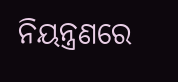ନିୟନ୍ତ୍ରଣରେ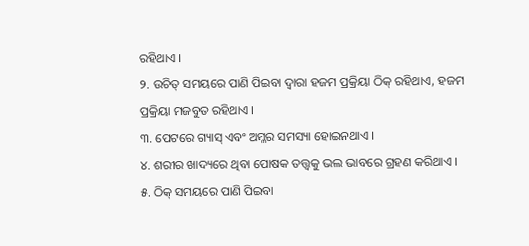ରହିଥାଏ ।
୨. ଉଚିତ୍ ସମୟରେ ପାଣି ପିଇବା ଦ୍ୱାରା ହଜମ ପ୍ରକ୍ରିୟା ଠିକ୍ ରହିଥାଏ, ହଜମ ପ୍ରକ୍ରିୟା ମଜବୁତ ରହିଥାଏ ।
୩. ପେଟରେ ଗ୍ୟାସ୍ ଏବଂ ଅମ୍ଳର ସମସ୍ୟା ହୋଇନଥାଏ ।
୪. ଶରୀର ଖାଦ୍ୟରେ ଥିବା ପୋଷକ ତତ୍ତ୍ୱକୁ ଭଲ ଭାବରେ ଗ୍ରହଣ କରିଥାଏ ।
୫. ଠିକ୍ ସମୟରେ ପାଣି ପିଇବା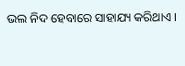ଭଲ ନିଦ ହେବାରେ ସାହାଯ୍ୟ କରିଥାଏ ।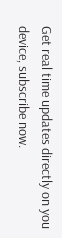Get real time updates directly on you device, subscribe now.